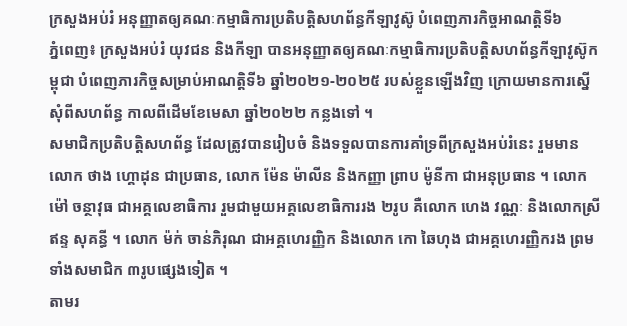ក្រសួងអប់រំ អនុញ្ញាតឲ្យគណៈកម្មាធិការប្រតិបត្តិសហព័ន្ធកីឡាវូស៊ូ បំពេញភារកិច្ចអាណត្តិទី៦
ភ្នំពេញ៖ ក្រសួងអប់រំ យុវជន និងកីឡា បានអនុញ្ញាតឲ្យគណៈកម្មាធិការប្រតិបត្តិសហព័ន្ធកីឡាវូស៊ូកម្ពុជា បំពេញភារកិច្ចសម្រាប់អាណត្តិទី៦ ឆ្នាំ២០២១-២០២៥ របស់ខ្លួនឡើងវិញ ក្រោយមានការស្នើសុំពីសហព័ន្ធ កាលពីដើមខែមេសា ឆ្នាំ២០២២ កន្លងទៅ ។
សមាជិកប្រតិបត្តិសហព័ន្ធ ដែលត្រូវបានរៀបចំ និងទទួលបានការគាំទ្រពីក្រសួងអប់រំនេះ រួមមានលោក ថាង ហ្គោដុន ជាប្រធាន, លោក ម៉ែន ម៉ាលីន និងកញ្ញា ព្រាប ម៉ូនីកា ជាអនុប្រធាន ។ លោក ម៉ៅ ចន្ថាវុធ ជាអគ្គលេខាធិការ រួមជាមួយអគ្គលេខាធិការរង ២រូប គឺលោក ហេង វណ្ណៈ និងលោកស្រី ឥន្ទ សុគន្ធី ។ លោក ម៉ក់ ចាន់ភិរុណ ជាអគ្គហេរញ្ញិក និងលោក កោ ឆៃហុង ជាអគ្គហេរញ្ញិករង ព្រមទាំងសមាជិក ៣រូបផ្សេងទៀត ។
តាមរ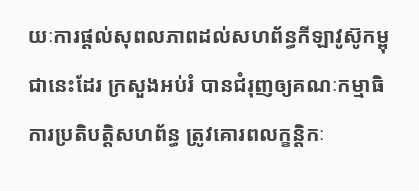យៈការផ្ដល់សុពលភាពដល់សហព័ន្ធកីឡាវូស៊ូកម្ពុជានេះដែរ ក្រសួងអប់រំ បានជំរុញឲ្យគណៈកម្មាធិការប្រតិបត្តិសហព័ន្ធ ត្រូវគោរពលក្ខន្ដិកៈ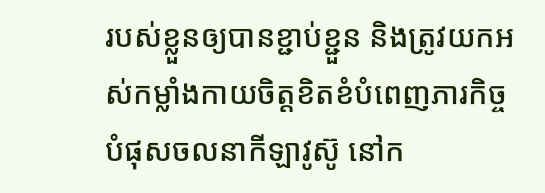របស់ខ្លួនឲ្យបានខ្ជាប់ខ្ជួន និងត្រូវយកអស់កម្លាំងកាយចិត្តខិតខំបំពេញភារកិច្ច បំផុសចលនាកីឡាវូស៊ូ នៅក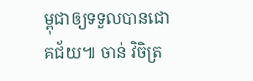ម្ពុជាឲ្យទទួលបានជោគជ័យ៕ ចាន់ វិចិត្រ